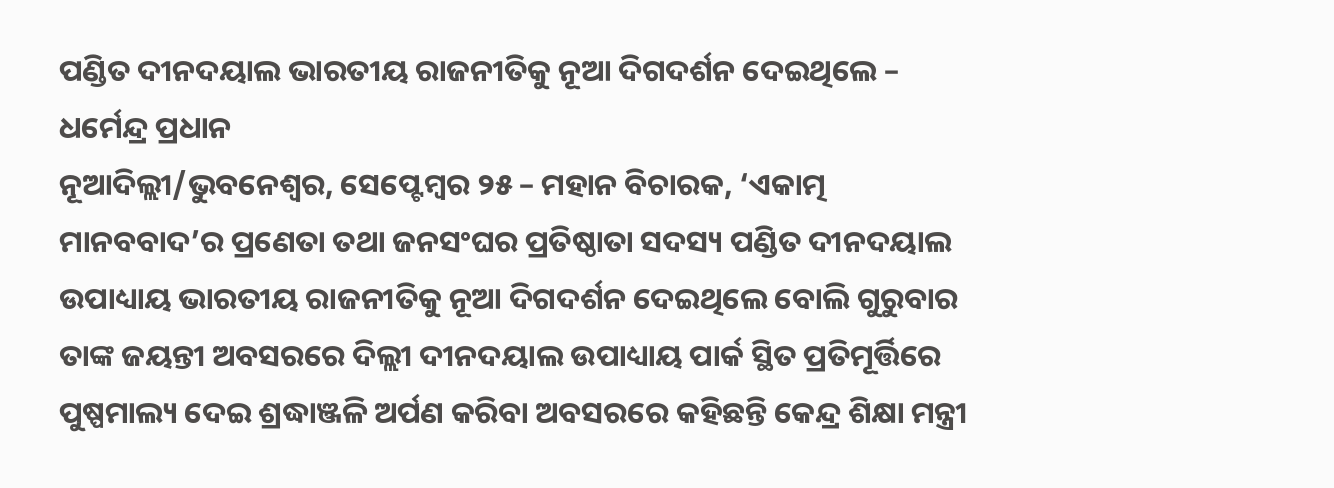ପଣ୍ଡିତ ଦୀନଦୟାଲ ଭାରତୀୟ ରାଜନୀତିକୁ ନୂଆ ଦିଗଦର୍ଶନ ଦେଇଥିଲେ – ଧର୍ମେନ୍ଦ୍ର ପ୍ରଧାନ
ନୂଆଦିଲ୍ଲୀ/ଭୁବନେଶ୍ୱର, ସେପ୍ଟେମ୍ବର ୨୫ – ମହାନ ବିଚାରକ, ‘ଏକାତ୍ମ ମାନବବାଦ’ର ପ୍ରଣେତା ତଥା ଜନସଂଘର ପ୍ରତିଷ୍ଠାତା ସଦସ୍ୟ ପଣ୍ଡିତ ଦୀନଦୟାଲ ଉପାଧ୍ୟାୟ ଭାରତୀୟ ରାଜନୀତିକୁ ନୂଆ ଦିଗଦର୍ଶନ ଦେଇଥିଲେ ବୋଲି ଗୁରୁବାର ତାଙ୍କ ଜୟନ୍ତୀ ଅବସରରେ ଦିଲ୍ଲୀ ଦୀନଦୟାଲ ଉପାଧ୍ୟାୟ ପାର୍କ ସ୍ଥିତ ପ୍ରତିମୂର୍ତ୍ତିରେ ପୁଷ୍ପମାଲ୍ୟ ଦେଇ ଶ୍ରଦ୍ଧାଞ୍ଜଳି ଅର୍ପଣ କରିବା ଅବସରରେ କହିଛନ୍ତି କେନ୍ଦ୍ର ଶିକ୍ଷା ମନ୍ତ୍ରୀ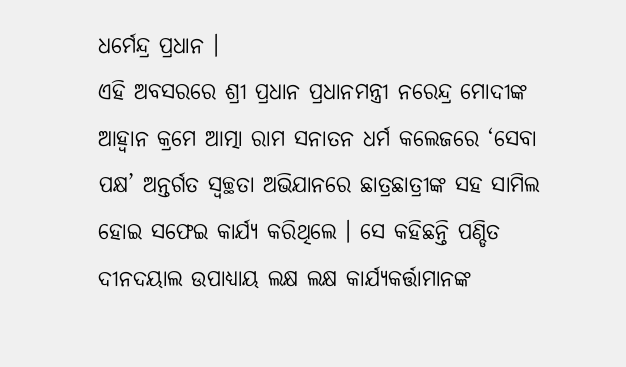ଧର୍ମେନ୍ଦ୍ର ପ୍ରଧାନ ।
ଏହି ଅବସରରେ ଶ୍ରୀ ପ୍ରଧାନ ପ୍ରଧାନମନ୍ତ୍ରୀ ନରେନ୍ଦ୍ର ମୋଦୀଙ୍କ ଆହ୍ୱାନ କ୍ରମେ ଆତ୍ମା ରାମ ସନାତନ ଧର୍ମ କଲେଜରେ ‘ସେବା ପକ୍ଷ’ ଅନ୍ତର୍ଗତ ସ୍ୱଚ୍ଛତା ଅଭିଯାନରେ ଛାତ୍ରଛାତ୍ରୀଙ୍କ ସହ ସାମିଲ ହୋଇ ସଫେଇ କାର୍ଯ୍ୟ କରିଥିଲେ । ସେ କହିଛନ୍ତି ପଣ୍ଡିତ ଦୀନଦୟାଲ ଉପାଧ୍ୟାୟ ଲକ୍ଷ ଲକ୍ଷ କାର୍ଯ୍ୟକର୍ତ୍ତାମାନଙ୍କ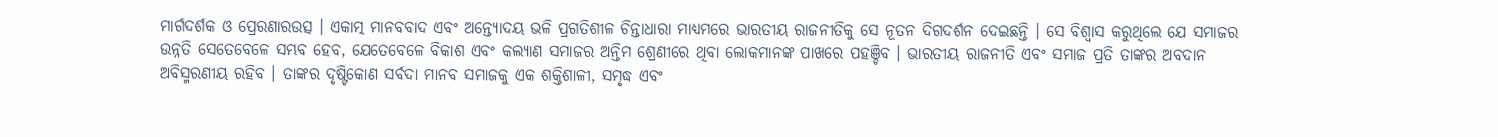ମାର୍ଗଦର୍ଶକ ଓ ପ୍ରେରଣାରଉତ୍ସ । ଏକାତ୍ମ ମାନବବାଦ ଏବଂ ଅନ୍ତ୍ୟୋଦୟ ଭଳି ପ୍ରଗତିଶୀଳ ଚିନ୍ତାଧାରା ମାଧ୍ୟମରେ ଭାରତୀୟ ରାଜନୀତିକୁ ସେ ନୂତନ ଦିଗଦର୍ଶନ ଦେଇଛନ୍ତି । ସେ ବିଶ୍ୱାସ କରୁଥିଲେ ଯେ ସମାଜର ଉନ୍ନତି ସେତେବେଳେ ସମ୍ଭବ ହେବ, ଯେତେବେଳେ ବିକାଶ ଏବଂ କଲ୍ୟାଣ ସମାଜର ଅନ୍ତିମ ଶ୍ରେଣୀରେ ଥିବା ଲୋକମାନଙ୍କ ପାଖରେ ପହଞ୍ଚିବ । ଭାରତୀୟ ରାଜନୀତି ଏବଂ ସମାଜ ପ୍ରତି ତାଙ୍କର ଅବଦାନ ଅବିସ୍ମରଣୀୟ ରହିବ । ତାଙ୍କର ଦୃଷ୍ଟିକୋଣ ସର୍ବଦା ମାନବ ସମାଜକୁ ଏକ ଶକ୍ତିଶାଳୀ, ସମୃଦ୍ଧ ଏବଂ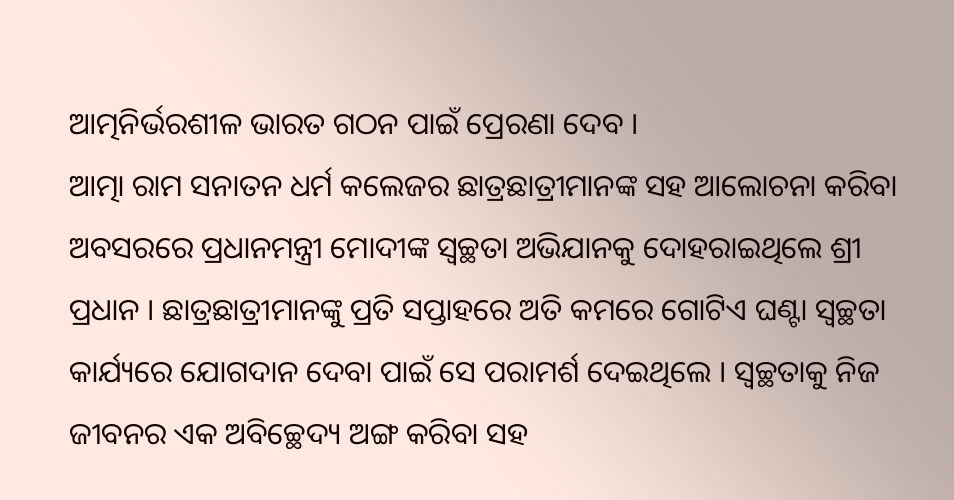ଆତ୍ମନିର୍ଭରଶୀଳ ଭାରତ ଗଠନ ପାଇଁ ପ୍ରେରଣା ଦେବ ।
ଆତ୍ମା ରାମ ସନାତନ ଧର୍ମ କଲେଜର ଛାତ୍ରଛାତ୍ରୀମାନଙ୍କ ସହ ଆଲୋଚନା କରିବା ଅବସରରେ ପ୍ରଧାନମନ୍ତ୍ରୀ ମୋଦୀଙ୍କ ସ୍ୱଚ୍ଛତା ଅଭିଯାନକୁ ଦୋହରାଇଥିଲେ ଶ୍ରୀ ପ୍ରଧାନ । ଛାତ୍ରଛାତ୍ରୀମାନଙ୍କୁ ପ୍ରତି ସପ୍ତାହରେ ଅତି କମରେ ଗୋଟିଏ ଘଣ୍ଟା ସ୍ୱଚ୍ଛତା କାର୍ଯ୍ୟରେ ଯୋଗଦାନ ଦେବା ପାଇଁ ସେ ପରାମର୍ଶ ଦେଇଥିଲେ । ସ୍ୱଚ୍ଛତାକୁ ନିଜ ଜୀବନର ଏକ ଅବିଚ୍ଛେଦ୍ୟ ଅଙ୍ଗ କରିବା ସହ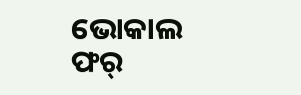ଭୋକାଲ ଫର୍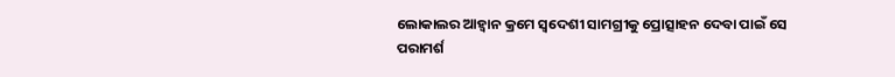ଲୋକାଲର ଆହ୍ୱାନ କ୍ରମେ ସ୍ୱଦେଶୀ ସାମଗ୍ରୀକୁ ପ୍ରୋତ୍ସାହନ ଦେବା ପାଇଁ ସେ ପରାମର୍ଶ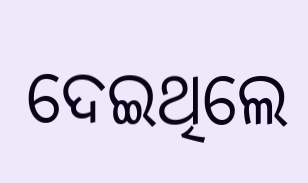ଦେଇଥିଲେ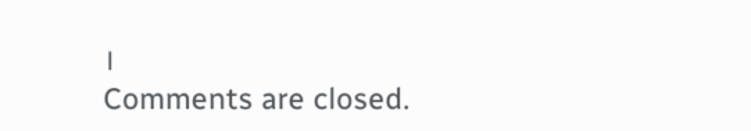।
Comments are closed.